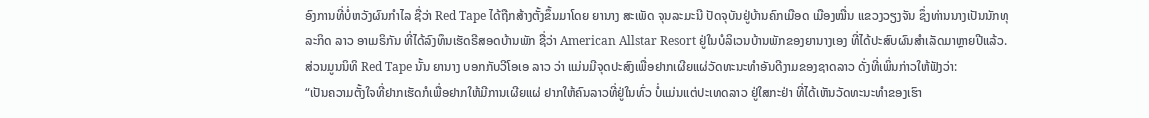ອົງການທີ່ບໍ່ຫວັງຜົນກຳໄລ ຊື່ວ່າ Red Tape ໄດ້ຖືກສ້າງຕັ້ງຂຶ້ນມາໂດຍ ຍານາງ ສະເພັດ ຈຸນລະມະນີ ປັດຈຸບັນຢູ່ບ້ານຄົກເມືອດ ເມືອງໝື່ນ ແຂວງວຽງຈັນ ຊຶ່ງທ່ານນາງເປັນນັກທຸລະກິດ ລາວ ອາເມຣິກັນ ທີ່ໄດ້ລົງທຶນເຮັດຣີສອດບ້ານພັກ ຊື່ວ່າ American Allstar Resort ຢູ່ໃນບໍລິເວນບ້ານພັກຂອງຍານາງເອງ ທີ່ໄດ້ປະສົບຜົນສຳເລັດມາຫຼາຍປີແລ້ວ. ສ່ວນມູນນິທິ Red Tape ນັ້ນ ຍານາງ ບອກກັບວີໂອເອ ລາວ ວ່າ ແມ່ນມີຈຸດປະສົງເພື່ອຢາກເຜີຍແຜ່ວັດທະນະທຳອັນດີງາມຂອງຊາດລາວ ດັ່ງທີ່ເພິ່ນກ່າວໃຫ້ຟັງວ່າ:
“ເປັນຄວາມຕັ້ງໃຈທີ່ຢາກເຮັດກໍເພື່ອຢາກໃຫ້ມີການເຜີຍແຜ່ ຢາກໃຫ້ຄົນລາວທີ່ຢູ່ໃນທົ່ວ ບໍ່ແມ່ນແຕ່ປະເທດລາວ ຢູ່ໃສກະຢ່າ ທີ່ໄດ້ເຫັນວັດທະນະທຳຂອງເຮົາ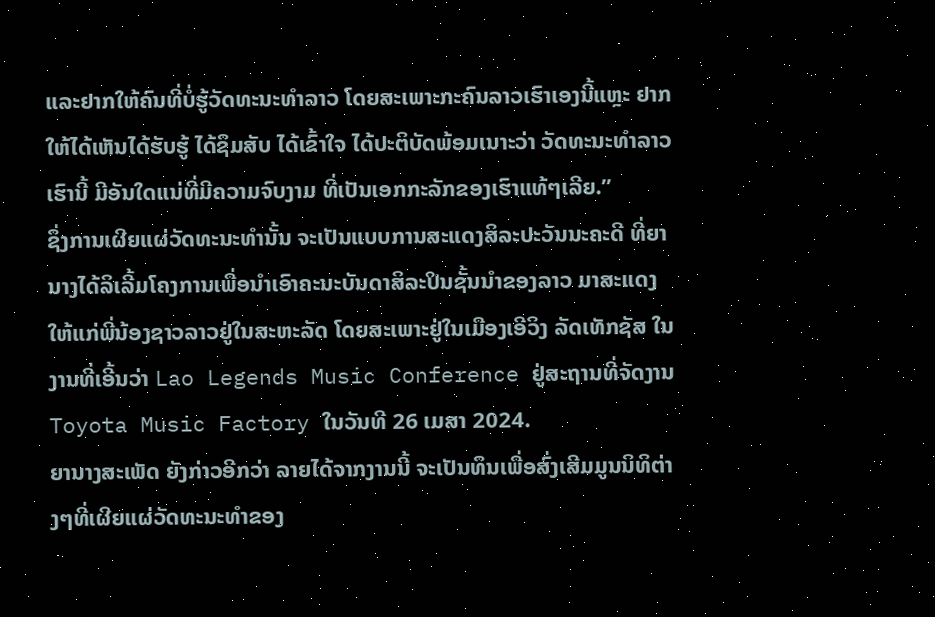ແລະຢາກໃຫ້ຄົນທີ່ບໍ່ຮູ້ວັດທະນະທຳລາວ ໂດຍສະເພາະກະຄົນລາວເຮົາເອງນີ້ແຫຼະ ຢາກໃຫ້ໄດ້ເຫັນໄດ້ຮັບຮູ້ ໄດ້ຊຶມສັບ ໄດ້ເຂົ້າໃຈ ໄດ້ປະຕິບັດພ້ອມເນາະວ່າ ວັດທະນະທຳລາວເຮົານີ້ ມີອັນໃດແນ່ທີ່ມີຄວາມຈົບງາມ ທີ່ເປັນເອກກະລັກຂອງເຮົາແທ້ໆເລີຍ.”
ຊຶ່ງການເຜີຍແຜ່ວັດທະນະທຳນັ້ນ ຈະເປັນແບບການສະແດງສິລະປະວັນນະຄະດີ ທີ່ຍານາງໄດ້ລິເລີ້ມໂຄງການເພື່ອນຳເອົາຄະນະບັນດາສິລະປິນຊັ້ນນຳຂອງລາວ ມາສະແດງໃຫ້ແກ່ພີ່ນ້ອງຊາວລາວຢູ່ໃນສະຫະລັດ ໂດຍສະເພາະຢູ່ໃນເມືອງເອີວິງ ລັດເທັກຊັສ ໃນງານທີ່ເອີ້ນວ່າ Lao Legends Music Conference ຢູ່ສະຖານທີ່ຈັດງານ Toyota Music Factory ໃນວັນທີ 26 ເມສາ 2024.
ຍານາງສະເພັດ ຍັງກ່າວອີກວ່າ ລາຍໄດ້ຈາກງານນີ້ ຈະເປັນທຶນເພື່ອສົ່ງເສີມມູນນິທິຕ່າງໆທີ່ເຜີຍແຜ່ວັດທະນະທຳຂອງ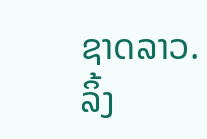ຊາດລາວ.
ລິ້ງ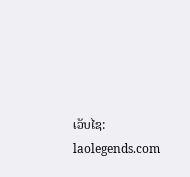ເວັບໄຊ: laolegends.com